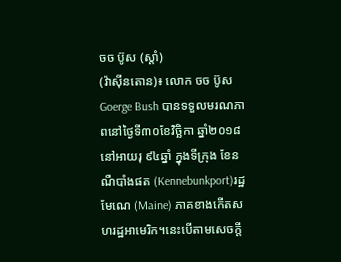ចច ប៊ូស (ស្ដាំ)
(វ៉ាស៊ីនតោន)៖ លោក ចច ប៊ូស Goerge Bush បានទទួលមរណភាពនៅថ្ងៃទី៣០ខែវិច្ឆិកា ឆ្នាំ២០១៨ នៅអាយរុ ៩៤ឆ្នាំ ក្នុងទីក្រុង ខែនណឺបាំងផត (Kennebunkport)រដ្ឋមែណេ (Maine) ភាគខាងកើតសហរដ្ឋអាមេរិក។នេះបើតាមសេចក្តី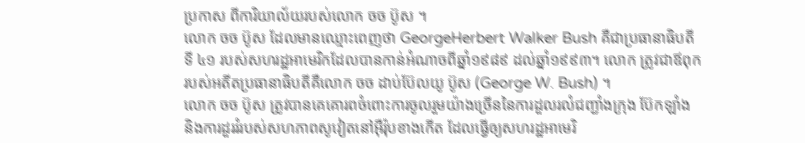ប្រកាស ពីការិយាល័យរបស់លោក ចច ប៊ូស ។
លោក ចច ប៊ូស ដែលមានឈ្មោះពេញថា GeorgeHerbert Walker Bush គឺជាប្រធានាធិបតីទី ៤១ របស់សហរដ្ឋអាមេរិកដែលបានកាន់អំណាចពីឆ្នាំ១៩៨៩ ដល់ឆ្នាំ១៩៩៣។ លោក ត្រូវជាឪពុករបស់អតីតប្រធានាធិបតីគឺលោក ចច ដាប់ប៊ែលយូ ប៊ូស (George W. Bush) ។
លោក ចច ប៊ូស ត្រូវបានគេគោរពចំពោះការចូលរួមយ៉ាងច្រើននៃការដួលរលំជញ្ជាំងក្រុង ប៊ែកឡាំង និងការដួររំរបស់សហភាពសូវៀតនៅអ៊ឺរ៉ុបខាងកើត ដែលធ្វើឲ្យសហរដ្ឋអាមេរិ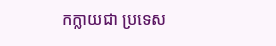កក្លាយជា ប្រទេស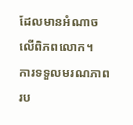ដែលមានអំណាចលើពិភពលោក។
ការទទួលមរណភាព រប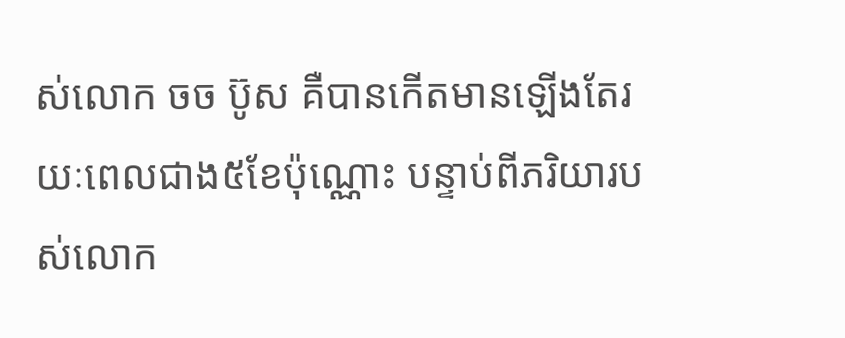ស់លោក ចច ប៊ូស គឺបានកើតមានឡើងតែរយៈពេលជាង៥ខែប៉ុណ្ណោះ បន្ទាប់ពីភរិយារបស់លោក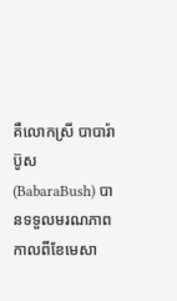គឺលោកស្រី បាបារ៉ា ប៊ូស (BabaraBush) បានទទួលមរណភាព កាលពីខែមេសា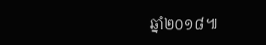ឆ្នាំ២០១៨៕